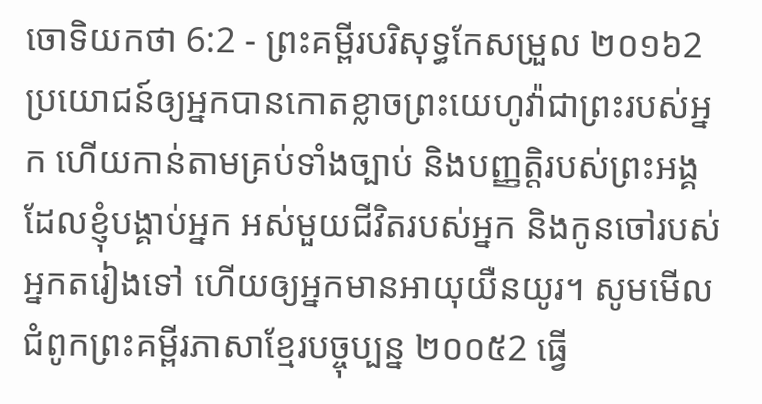ចោទិយកថា 6:2 - ព្រះគម្ពីរបរិសុទ្ធកែសម្រួល ២០១៦2 ប្រយោជន៍ឲ្យអ្នកបានកោតខ្លាចព្រះយេហូវ៉ាជាព្រះរបស់អ្នក ហើយកាន់តាមគ្រប់ទាំងច្បាប់ និងបញ្ញត្តិរបស់ព្រះអង្គ ដែលខ្ញុំបង្គាប់អ្នក អស់មួយជីវិតរបស់អ្នក និងកូនចៅរបស់អ្នកតរៀងទៅ ហើយឲ្យអ្នកមានអាយុយឺនយូរ។ សូមមើលជំពូកព្រះគម្ពីរភាសាខ្មែរបច្ចុប្បន្ន ២០០៥2 ធ្វើ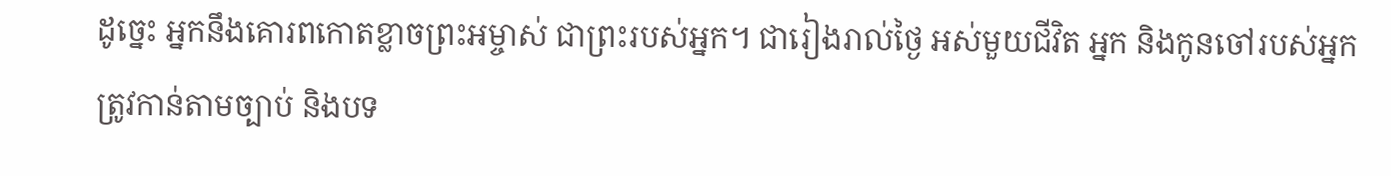ដូច្នេះ អ្នកនឹងគោរពកោតខ្លាចព្រះអម្ចាស់ ជាព្រះរបស់អ្នក។ ជារៀងរាល់ថ្ងៃ អស់មួយជីវិត អ្នក និងកូនចៅរបស់អ្នក ត្រូវកាន់តាមច្បាប់ និងបទ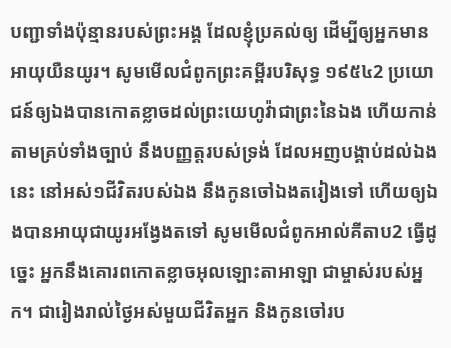បញ្ជាទាំងប៉ុន្មានរបស់ព្រះអង្គ ដែលខ្ញុំប្រគល់ឲ្យ ដើម្បីឲ្យអ្នកមានអាយុយឺនយូរ។ សូមមើលជំពូកព្រះគម្ពីរបរិសុទ្ធ ១៩៥៤2 ប្រយោជន៍ឲ្យឯងបានកោតខ្លាចដល់ព្រះយេហូវ៉ាជាព្រះនៃឯង ហើយកាន់តាមគ្រប់ទាំងច្បាប់ នឹងបញ្ញត្តរបស់ទ្រង់ ដែលអញបង្គាប់ដល់ឯងនេះ នៅអស់១ជីវិតរបស់ឯង នឹងកូនចៅឯងតរៀងទៅ ហើយឲ្យឯងបានអាយុជាយូរអង្វែងតទៅ សូមមើលជំពូកអាល់គីតាប2 ធ្វើដូច្នេះ អ្នកនឹងគោរពកោតខ្លាចអុលឡោះតាអាឡា ជាម្ចាស់របស់អ្នក។ ជារៀងរាល់ថ្ងៃអស់មួយជីវិតអ្នក និងកូនចៅរប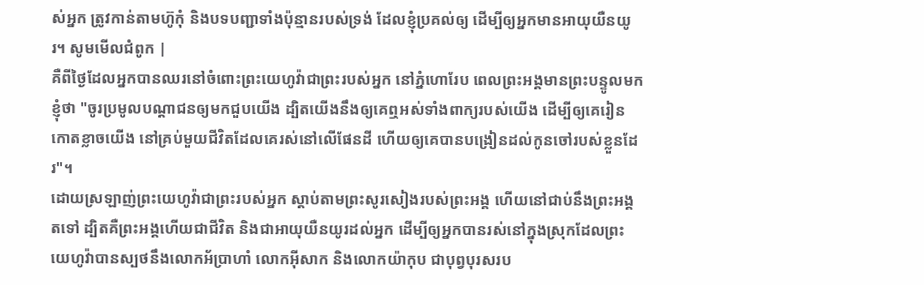ស់អ្នក ត្រូវកាន់តាមហ៊ូកុំ និងបទបញ្ជាទាំងប៉ុន្មានរបស់ទ្រង់ ដែលខ្ញុំប្រគល់ឲ្យ ដើម្បីឲ្យអ្នកមានអាយុយឺនយូរ។ សូមមើលជំពូក |
គឺពីថ្ងៃដែលអ្នកបានឈរនៅចំពោះព្រះយេហូវ៉ាជាព្រះរបស់អ្នក នៅភ្នំហោរែប ពេលព្រះអង្គមានព្រះបន្ទូលមកខ្ញុំថា "ចូរប្រមូលបណ្ដាជនឲ្យមកជួបយើង ដ្បិតយើងនឹងឲ្យគេឮអស់ទាំងពាក្យរបស់យើង ដើម្បីឲ្យគេរៀនកោតខ្លាចយើង នៅគ្រប់មួយជីវិតដែលគេរស់នៅលើផែនដី ហើយឲ្យគេបានបង្រៀនដល់កូនចៅរបស់ខ្លួនដែរ"។
ដោយស្រឡាញ់ព្រះយេហូវ៉ាជាព្រះរបស់អ្នក ស្តាប់តាមព្រះសូរសៀងរបស់ព្រះអង្គ ហើយនៅជាប់នឹងព្រះអង្គតទៅ ដ្បិតគឺព្រះអង្គហើយជាជីវិត និងជាអាយុយឺនយូរដល់អ្នក ដើម្បីឲ្យអ្នកបានរស់នៅក្នុងស្រុកដែលព្រះយេហូវ៉ាបានស្បថនឹងលោកអ័ប្រាហាំ លោកអ៊ីសាក និងលោកយ៉ាកុប ជាបុព្វបុរសរប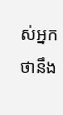ស់អ្នក ថានឹង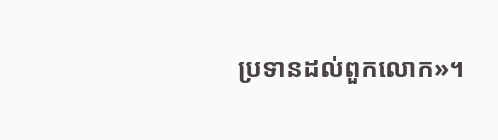ប្រទានដល់ពួកលោក»។